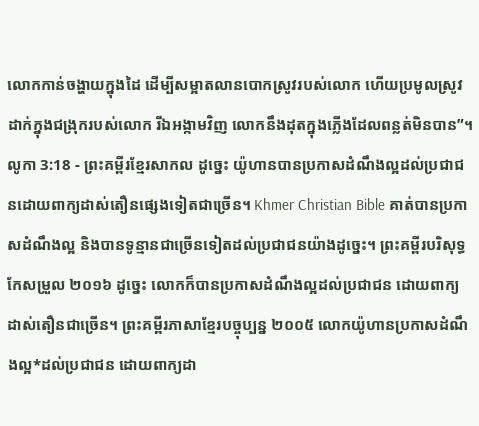លោកកាន់ចង្ហាយក្នុងដៃ ដើម្បីសម្អាតលានបោកស្រូវរបស់លោក ហើយប្រមូលស្រូវដាក់ក្នុងជង្រុករបស់លោក រីឯអង្កាមវិញ លោកនឹងដុតក្នុងភ្លើងដែលពន្លត់មិនបាន”។
លូកា 3:18 - ព្រះគម្ពីរខ្មែរសាកល ដូច្នេះ យ៉ូហានបានប្រកាសដំណឹងល្អដល់ប្រជាជនដោយពាក្យដាស់តឿនផ្សេងទៀតជាច្រើន។ Khmer Christian Bible គាត់បានប្រកាសដំណឹងល្អ និងបានទូន្មានជាច្រើនទៀតដល់ប្រជាជនយ៉ាងដូច្នេះ។ ព្រះគម្ពីរបរិសុទ្ធកែសម្រួល ២០១៦ ដូច្នេះ លោកក៏បានប្រកាសដំណឹងល្អដល់ប្រជាជន ដោយពាក្យដាស់តឿនជាច្រើន។ ព្រះគម្ពីរភាសាខ្មែរបច្ចុប្បន្ន ២០០៥ លោកយ៉ូហានប្រកាសដំណឹងល្អ*ដល់ប្រជាជន ដោយពាក្យដា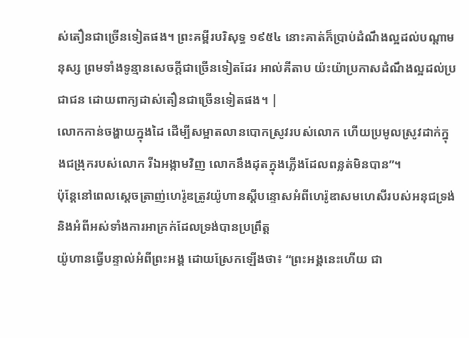ស់តឿនជាច្រើនទៀតផង។ ព្រះគម្ពីរបរិសុទ្ធ ១៩៥៤ នោះគាត់ក៏ប្រាប់ដំណឹងល្អដល់បណ្តាមនុស្ស ព្រមទាំងទូន្មានសេចក្ដីជាច្រើនទៀតដែរ អាល់គីតាប យ៉ះយ៉ាប្រកាសដំណឹងល្អដល់ប្រជាជន ដោយពាក្យដាស់តឿនជាច្រើនទៀតផង។ |
លោកកាន់ចង្ហាយក្នុងដៃ ដើម្បីសម្អាតលានបោកស្រូវរបស់លោក ហើយប្រមូលស្រូវដាក់ក្នុងជង្រុករបស់លោក រីឯអង្កាមវិញ លោកនឹងដុតក្នុងភ្លើងដែលពន្លត់មិនបាន”។
ប៉ុន្តែនៅពេលស្ដេចត្រាញ់ហេរ៉ូឌត្រូវយ៉ូហានស្ដីបន្ទោសអំពីហេរ៉ូឌាសមហេសីរបស់អនុជទ្រង់ និងអំពីអស់ទាំងការអាក្រក់ដែលទ្រង់បានប្រព្រឹត្ត
យ៉ូហានធ្វើបន្ទាល់អំពីព្រះអង្គ ដោយស្រែកឡើងថា៖ “ព្រះអង្គនេះហើយ ជា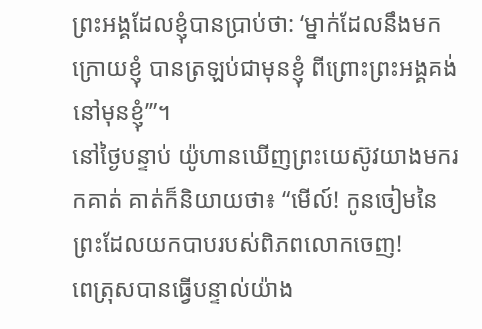ព្រះអង្គដែលខ្ញុំបានប្រាប់ថា: ‘ម្នាក់ដែលនឹងមកក្រោយខ្ញុំ បានត្រឡប់ជាមុនខ្ញុំ ពីព្រោះព្រះអង្គគង់នៅមុនខ្ញុំ’”។
នៅថ្ងៃបន្ទាប់ យ៉ូហានឃើញព្រះយេស៊ូវយាងមករកគាត់ គាត់ក៏និយាយថា៖ “មើល៍! កូនចៀមនៃព្រះដែលយកបាបរបស់ពិភពលោកចេញ!
ពេត្រុសបានធ្វើបន្ទាល់យ៉ាង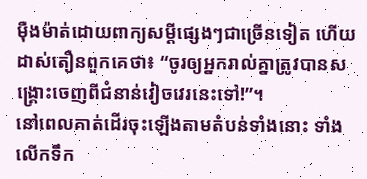ម៉ឺងម៉ាត់ដោយពាក្យសម្ដីផ្សេងៗជាច្រើនទៀត ហើយដាស់តឿនពួកគេថា៖ “ចូរឲ្យអ្នករាល់គ្នាត្រូវបានសង្គ្រោះចេញពីជំនាន់វៀចវេរនេះទៅ!”។
នៅពេលគាត់ដើរចុះឡើងតាមតំបន់ទាំងនោះ ទាំងលើកទឹក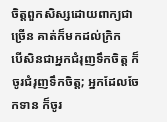ចិត្តពួកសិស្សដោយពាក្យជាច្រើន គាត់ក៏មកដល់ក្រិក
បើសិនជាអ្នកជំរុញទឹកចិត្ត ក៏ចូរជំរុញទឹកចិត្ត; អ្នកដែលចែកទាន ក៏ចូរ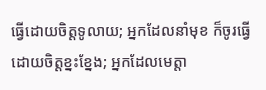ធ្វើដោយចិត្តទូលាយ; អ្នកដែលនាំមុខ ក៏ចូរធ្វើដោយចិត្តខ្នះខ្នែង; អ្នកដែលមេត្តា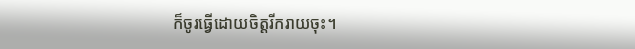ក៏ចូរធ្វើដោយចិត្តរីករាយចុះ។